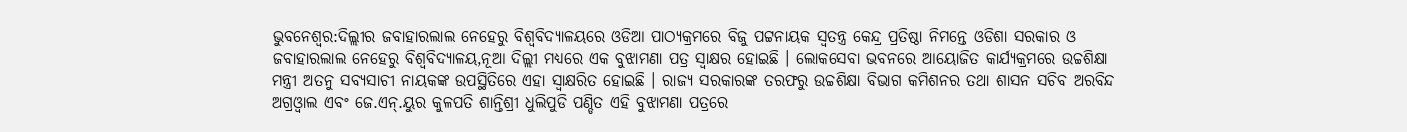ଭୁବନେଶ୍ୱର:ଦିଲ୍ଲୀର ଜବାହାରଲାଲ ନେହେରୁ ବିଶ୍ୱବିଦ୍ୟାଳୟରେ ଓଡିଆ ପାଠ୍ୟକ୍ରମରେ ବିଜୁ ପଟ୍ଟନାୟକ ସ୍ୱତନ୍ତ୍ର କେନ୍ଦ୍ର ପ୍ରତିଷ୍ଠା ନିମନ୍ତେ ଓଡିଶା ସରକାର ଓ ଜବାହାରଲାଲ ନେହେରୁ ବିଶ୍ୱବିଦ୍ୟାଳୟ,ନୂଆ ଦିଲ୍ଲୀ ମଧ୍ୟରେ ଏକ ବୁଝାମଣା ପତ୍ର ସ୍ୱାକ୍ଷର ହୋଇଛି । ଲୋକସେବା ଭବନରେ ଆୟୋଜିତ କାର୍ଯ୍ୟକ୍ରମରେ ଉଚ୍ଚଶିକ୍ଷା ମନ୍ତ୍ରୀ ଅତନୁ ସବ୍ୟସାଚୀ ନାୟକଙ୍କ ଉପସ୍ଥିତିରେ ଏହା ସ୍ୱାକ୍ଷରିତ ହୋଇଛି । ରାଜ୍ୟ ସରକାରଙ୍କ ତରଫରୁ ଉଚ୍ଚଶିକ୍ଷା ବିଭାଗ କମିଶନର ତଥା ଶାସନ ସଚିବ ଅରବିନ୍ଦ ଅଗ୍ରଓ୍ୱାଲ ଏବଂ ଜେ.ଏନ୍.ୟୁର କୁଳପତି ଶାନ୍ତିଶ୍ରୀ ଧୁଲିପୁଡି ପଣ୍ଡିତ ଏହି ବୁଝାମଣା ପତ୍ରରେ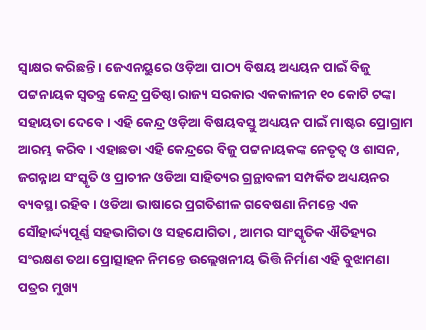ସ୍ୱାକ୍ଷର କରିଛନ୍ତି । ଜେଏନୟୁରେ ଓଡ଼ିଆ ପାଠ୍ୟ ବିଷୟ ଅଧ୍ୟୟନ ପାଇଁ ବିଜୁ ପଟ୍ଟନାୟକ ସ୍ୱତନ୍ତ୍ର କେନ୍ଦ୍ର ପ୍ରତିଷ୍ଠା ରାଜ୍ୟ ସରକାର ଏକକାଳୀନ ୧୦ କୋଟି ଟଙ୍କା ସହାୟତା ଦେବେ । ଏହି କେନ୍ଦ୍ର ଓଡ଼ିଆ ବିଷୟବସ୍ତୁ ଅଧ୍ୟୟନ ପାଇଁ ମାଷ୍ଟର ପ୍ରୋଗ୍ରାମ ଆରମ୍ଭ କରିବ । ଏହାଛଡା ଏହି କେନ୍ଦ୍ରରେ ବିଜୁ ପଟ୍ଟନାୟକଙ୍କ ନେତୃତ୍ବ ଓ ଶାସନ, ଜଗନ୍ନାଥ ସଂସ୍କୃତି ଓ ପ୍ରାଚୀନ ଓଡିଆ ସାହିତ୍ୟର ଗ୍ରନ୍ଥାବଳୀ ସମ୍ପର୍କିତ ଅଧ୍ୟୟନର ବ୍ୟବସ୍ଥା ରହିବ । ଓଡିଆ ଭାଷାରେ ପ୍ରଗତିଶୀଳ ଗବେଷଣା ନିମନ୍ତେ ଏକ ସୌହାର୍ଦ୍ଦ୍ୟପୂର୍ଣ୍ଣ ସହଭାଗିତା ଓ ସହଯୋଗିତା , ଆମର ସାଂସ୍କୃତିକ ଐତିହ୍ୟର ସଂରକ୍ଷଣ ତଥା ପ୍ରୋତ୍ସାହନ ନିମନ୍ତେ ଉଲ୍ଲେଖନୀୟ ଭିତ୍ତି ନିର୍ମାଣ ଏହି ବୁଝାମଣା ପତ୍ରର ମୁଖ୍ୟ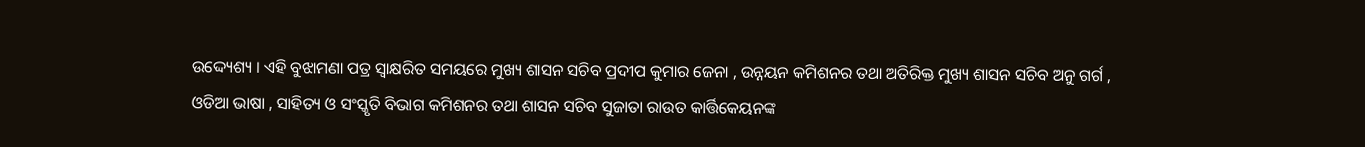ଉଦ୍ଦ୍ୟେଶ୍ୟ । ଏହି ବୁଝାମଣା ପତ୍ର ସ୍ୱାକ୍ଷରିତ ସମୟରେ ମୁଖ୍ୟ ଶାସନ ସଚିବ ପ୍ରଦୀପ କୁମାର ଜେନା , ଉନ୍ନୟନ କମିଶନର ତଥା ଅତିରିକ୍ତ ମୁଖ୍ୟ ଶାସନ ସଚିବ ଅନୁ ଗର୍ଗ , ଓଡିଆ ଭାଷା , ସାହିତ୍ୟ ଓ ସଂସ୍କୃତି ବିଭାଗ କମିଶନର ତଥା ଶାସନ ସଚିବ ସୁଜାତା ରାଉତ କାର୍ତ୍ତିକେୟନଙ୍କ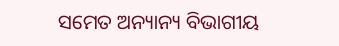ସମେତ ଅନ୍ୟାନ୍ୟ ବିଭାଗୀୟ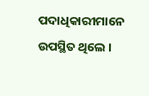ପଦାଧିକାରୀମାନେ ଉପସ୍ଥିତ ଥିଲେ ।